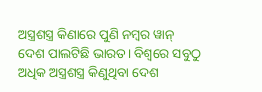ଅସ୍ତ୍ରଶସ୍ତ୍ର କିଣାରେ ପୁଣି ନମ୍ବର ୱାନ୍ ଦେଶ ପାଲଟିଛି ଭାରତ। ବିଶ୍ୱରେ ସବୁଠୁ ଅଧିକ ଅସ୍ତ୍ରଶସ୍ତ୍ର କିଣୁଥିବା ଦେଶ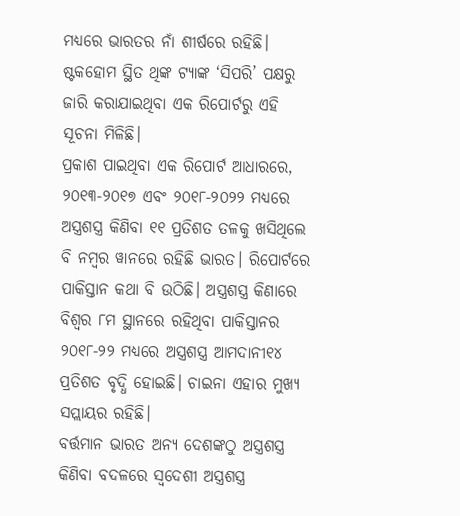ମଧ୍ୟରେ ଭାରତର ନାଁ ଶୀର୍ଷରେ ରହିଛି। ଷ୍ଟକହୋମ ସ୍ଥିତ ଥିଙ୍କ ଟ୍ୟାଙ୍କ ‘ସିପରି’ ପକ୍ଷରୁ ଜାରି କରାଯାଇଥିବା ଏକ ରିପୋର୍ଟରୁ ଏହି ସୂଚନା ମିଳିଛି।
ପ୍ରକାଶ ପାଇଥିବା ଏକ ରିପୋର୍ଟ ଆଧାରରେ, ୨୦୧୩-୨୦୧୭ ଏବଂ ୨୦୧୮-୨୦୨୨ ମଧ୍ୟରେ ଅସ୍ତ୍ରଶସ୍ତ୍ର କିଣିବା ୧୧ ପ୍ରତିଶତ ତଳକୁ ଖସିଥିଲେ ବି ନମ୍ବର ୱାନରେ ରହିଛି ଭାରତ। ରିପୋର୍ଟରେ ପାକିସ୍ତାନ କଥା ବି ଉଠିଛି। ଅସ୍ତ୍ରଶସ୍ତ୍ର କିଣାରେ ବିଶ୍ୱର ୮ମ ସ୍ଥାନରେ ରହିଥିବା ପାକିସ୍ତାନର ୨୦୧୮-୨୨ ମଧ୍ୟରେ ଅସ୍ତ୍ରଶସ୍ତ୍ର ଆମଦାନୀ୧୪ ପ୍ରତିଶତ ବୃଦ୍ଧି ହୋଇଛି। ଚାଇନା ଏହାର ମୁଖ୍ୟ ସପ୍ଲାୟର ରହିଛି।
ବର୍ତ୍ତମାନ ଭାରତ ଅନ୍ୟ ଦେଶଙ୍କଠୁ ଅସ୍ତ୍ରଶସ୍ତ୍ର କିଣିବା ବଦଳରେ ସ୍ୱଦେଶୀ ଅସ୍ତ୍ରଶସ୍ତ୍ର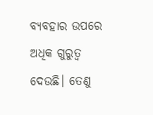ବ୍ୟବହାର ଉପରେ ଅଧିକ ଗୁରୁତ୍ୱ ଦେଉଛି। ତେଣୁ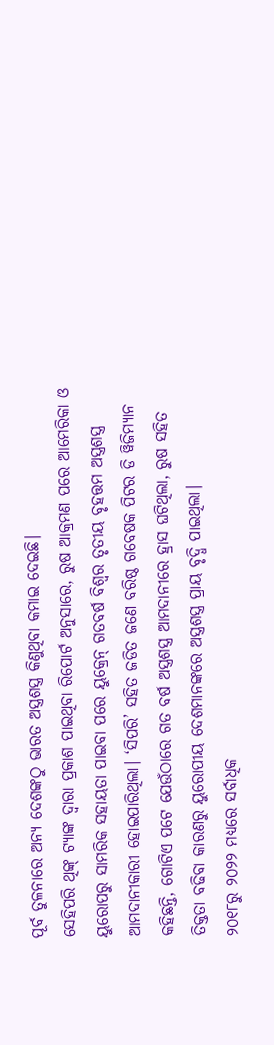ପୂର୍ବ ତୁଳନାରେ ଅନ୍ୟ ଦେଶଙ୍କଠୁ ଭାରତ ଅସ୍ତ୍ରଶସ୍ତ୍ର କିଣୁଥିବା କମାଇ ଦେଇଛି।
ସେହିପରି ଥିଙ୍କ୍ ଟ୍ୟାଙ୍କ ଦ୍ୱାରା ପ୍ରକାଶ ପାଇଥିବା ରିପୋର୍ଟ ଅନୁସାରେ, ରୁଷ ଆକ୍ରମଣ ପରେ ଆମେରିକା ଓ ୟୁରୋପରୁ ସାମରିକ ସହାୟତା ପାଇବା ପରେ ୟୁକ୍ରେନ୍ ଗତବର୍ଷ ବିଶ୍ୱର ତୃତୀୟ ବୃହତ୍ତମ ଅସ୍ତ୍ରଶସ୍ତ୍ର ଆମଦାନୀକାରୀ ହୋଇପାରିଥିଲା। ‘ସିପରି’ ସହିତ ଜଡିତ ଜଣେ ବରିଷ୍ଠ ଗବେଷକ ପିଟର ଡି ୱିଜିମ୍ୟାନ କହିଛନ୍ତି, ଗୋଟିଏ ପଟେ ଯେଉଁଠାରେ ଗତ ବର୍ଷ ଅସ୍ତ୍ରଶସ୍ତ୍ର ଆମଦାନୀରେ ହ୍ରାସ ଘଟିଥିଲା, ରୁଷ ସହିତ ତିକ୍ତତା ବଢିବା କାରଣରୁ ୟୁରୋପୀୟ ଦେଶମାନଙ୍କରେ ଅସ୍ତ୍ରଶସ୍ତ୍ର ପ୍ରାୟ ବୃଦ୍ଧି ପାଇଥିଲା।
୨୦୧୮ରୁ ୨୦୨୨ ମଧ୍ୟରେ ସର୍ବାଧିକ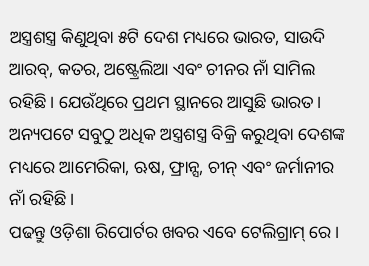ଅସ୍ତ୍ରଶସ୍ତ୍ର କିଣୁଥିବା ୫ଟି ଦେଶ ମଧ୍ୟରେ ଭାରତ, ସାଉଦି ଆରବ୍, କତର, ଅଷ୍ଟ୍ରେଲିଆ ଏବଂ ଚୀନର ନାଁ ସାମିଲ ରହିଛି। ଯେଉଁଥିରେ ପ୍ରଥମ ସ୍ଥାନରେ ଆସୁଛି ଭାରତ। ଅନ୍ୟପଟେ ସବୁଠୁ ଅଧିକ ଅସ୍ତ୍ରଶସ୍ତ୍ର ବିକ୍ରି କରୁଥିବା ଦେଶଙ୍କ ମଧ୍ୟରେ ଆମେରିକା, ଋଷ, ଫ୍ରାନ୍ସ, ଚୀନ୍ ଏବଂ ଜର୍ମାନୀର ନାଁ ରହିଛି।
ପଢନ୍ତୁ ଓଡ଼ିଶା ରିପୋର୍ଟର ଖବର ଏବେ ଟେଲିଗ୍ରାମ୍ ରେ।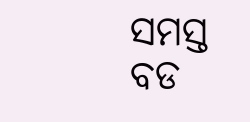ସମସ୍ତ ବଡ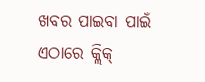ଖବର ପାଇବା ପାଇଁ ଏଠାରେ କ୍ଲିକ୍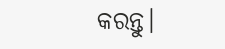କରନ୍ତୁ।